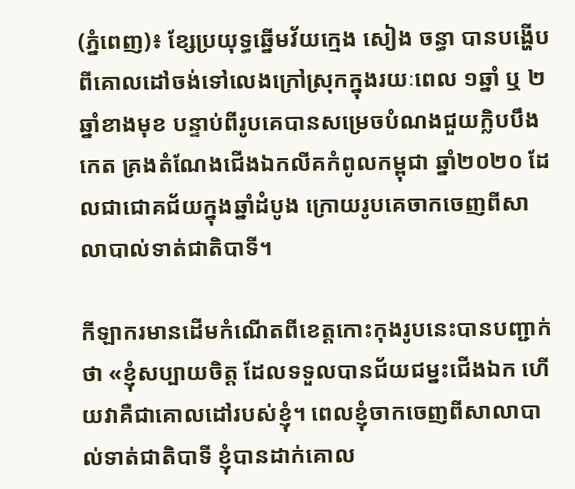(ភ្នំពេញ)៖ ខ្សែប្រយុទ្ធឆ្នើមវ័យក្មេង សៀង ចន្ធា បានបង្ហើបពីគោលដៅចង់ទៅលេងក្រៅស្រុកក្នុងរយៈពេល ១ឆ្នាំ ឬ ២ឆ្នាំខាងមុខ បន្ទាប់ពីរូបគេបានសម្រេចបំណងជួយក្លិបបឹងកេត គ្រងតំណែងជើងឯកលីគកំពូលកម្ពុជា ឆ្នាំ២០២០ ដែលជាជោគជ័យក្នុងឆ្នាំដំបូង ក្រោយរូបគេចាកចេញពីសាលាបាល់ទាត់ជាតិបាទី។

កីឡាករមានដើមកំណើតពីខេត្តកោះកុងរូបនេះបានបញ្ជាក់ថា «ខ្ញុំសប្បាយចិត្ត ដែលទទួលបានជ័យជម្នះជើងឯក ហើយវាគឺជាគោលដៅរបស់ខ្ញុំ។ ពេលខ្ញុំចាកចេញពីសាលាបាល់ទាត់ជាតិបាទី ខ្ញុំបានដាក់គោល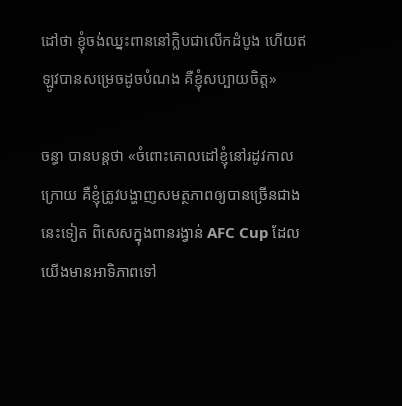ដៅថា ខ្ញុំចង់ឈ្នះពាននៅក្លិបជាលើកដំបូង ហើយឥឡូវបានសម្រេចដូចបំណង គឺខ្ញុំសប្បាយចិត្ត»

ចន្ធា បានបន្ដថា «ចំពោះគោលដៅខ្ញុំនៅរដូវកាលក្រោយ គឺខ្ញុំត្រូវបង្ហាញសមត្ថភាពឲ្យបានច្រើនជាងនេះទៀត ពិសេសក្នុងពានរង្វាន់ AFC Cup ដែលយើងមានអាទិភាពទៅ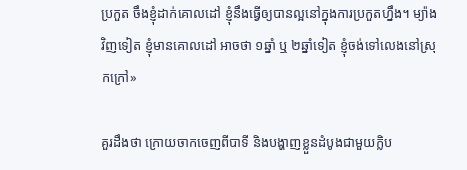ប្រកួត ចឹងខ្ញុំដាក់គោលដៅ ខ្ញុំនឹងធ្វើឲ្យបានល្អនៅក្នុងការប្រកួតហ្នឹង។ ម្យ៉ាងវិញទៀត ខ្ញុំមានគោលដៅ អាចថា ១ឆ្នាំ ឬ ២ឆ្នាំទៀត ខ្ញុំចង់ទៅលេងនៅស្រុកក្រៅ»

គួរដឹងថា ក្រោយចាកចេញពីបាទី និងបង្ហាញខ្លួនដំបូងជាមួយក្លិប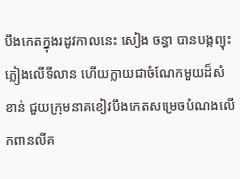បឹងកេតក្នុងរដូវកាលនេះ សៀង ចន្ធា បានបង្កព្យុះភ្លៀងលើទីលាន ហើយក្លាយជាចំណែកមួយដ៏សំខាន់ ជួយក្រុមនាគខៀវបឹងកេតសម្រេចបំណងលើកពានលីគ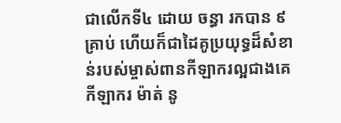ជាលើកទី៤ ដោយ ចន្ធា រកបាន ៩គ្រាប់ ហើយក៏ជាដៃគូប្រយុទ្ធដ៏សំខាន់របស់ម្ចាស់ពានកីឡាករល្អជាងគេ កីឡាករ ម៉ាត់ នូ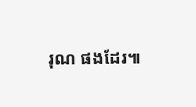រុណ ផងដែរ៕